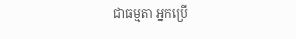ជាធម្មតា អ្នកប្រើ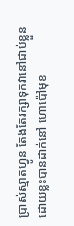ប្រាស់ស្មាតហ្វូន តែងតែរក្សាទុកវានៅជាប់ខ្លួន ដោយខ្លះបានដាក់នៅ ហោប៉ៅមុខ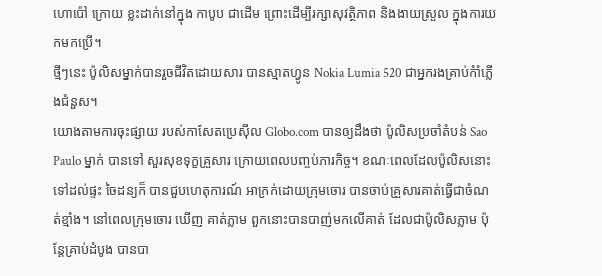ហោប៉ៅ ក្រោយ ខ្លះដាក់នៅក្នុង កាបូប ជាដើម ព្រោះដើម្បីរក្សាសុវត្ថិភាព និងងាយស្រួល ក្នុងការយកមកប្រើ។
ថ្មីៗនេះ ប៉ូលិសម្នាក់បានរួចជីវិតដោយសារ បានស្មាតហ្វូន Nokia Lumia 520 ជាអ្នករងគ្រាប់កំាំភ្លើងជំនួស។
យោងតាមការចុះផ្សាយ របស់កាសែតប្រេស៊ីល Globo.com បានឲ្យដឹងថា ប៉ូលិសប្រចាំតំបន់ Sao Paulo ម្នាក់ បានទៅ សួរសុខទុក្ខគ្រួសារ ក្រោយពេលបញ្ចប់ភារកិច្ច។ ខណៈពេលដែលប៉ូលិសនោះទៅដល់ផ្ទះ ចៃដន្យក៏ បានជួបហេតុការណ៍ អាក្រក់ដោយក្រុមចោរ បានចាប់គ្រួសារគាត់ធ្វើជាចំណត់ខ្មាំង។ នៅពេលក្រុមចោរ ឃើញ គាត់ភ្លាម ពួកនោះបានបាញ់មកលើគាត់ ដែលជាប៉ូលិសភ្លាម ប៉ុន្តែគ្រាប់ដំបូង បានបា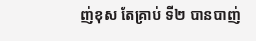ញ់ខុស តែគ្រាប់ ទី២ បានបាញ់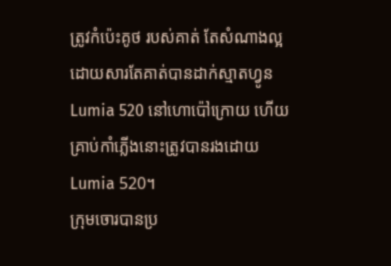ត្រូវកំប៉េះគូថ របស់គាត់ តែសំណាងល្អ ដោយសារតែគាត់បានដាក់ស្មាតហ្វូន Lumia 520 នៅហោប៉ៅក្រោយ ហើយគ្រាប់កាំភ្លើងនោះត្រូវបានរងដោយ Lumia 520។
ក្រុមចោរបានប្រ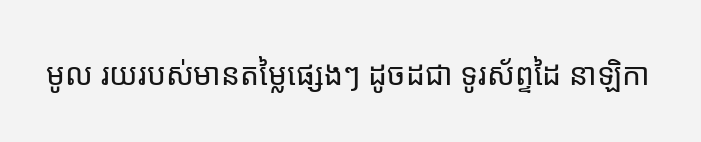មូល រយរបស់មានតម្លៃផ្សេងៗ ដូចដជា ទូរស័ព្ទដៃ នាឡិកា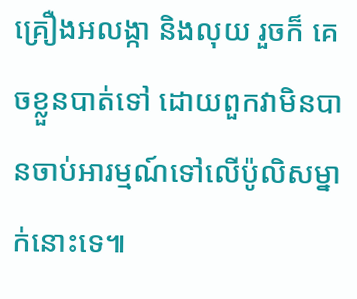គ្រឿងអលង្កា និងលុយ រួចក៏ គេចខ្លួនបាត់ទៅ ដោយពួកវាមិនបានចាប់អារម្មណ៍ទៅលើប៉ូលិសម្នាក់នោះទេ៕